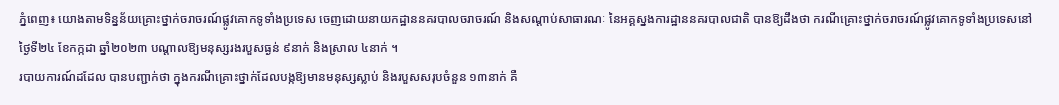ភ្នំពេញ៖ យោងតាមទិន្នន័យគ្រោះថ្នាក់ចរាចរណ៍ផ្លូវគោកទូទាំងប្រទេស ចេញដោយនាយកដ្ឋាននគរបាលចរាចរណ៍ និងសណ្តាប់សាធារណៈ នៃអគ្គស្នងការដ្ឋាននគរបាលជាតិ បានឱ្យដឹងថា ករណីគ្រោះថ្នាក់ចរាចរណ៍ផ្លូវគោកទូទាំងប្រទេសនៅថ្ងៃទី២៤ ខែកក្កដា ឆ្នាំ២០២៣ បណ្តាលឱ្យមនុស្សរងរបួសធ្ងន់ ៩នាក់ និងស្រាល ៤នាក់ ។
របាយការណ៍ដដែល បានបញ្ជាក់ថា ក្នុងករណីគ្រោះថ្នាក់ដែលបង្កឱ្យមានមនុស្សស្លាប់ និងរបួសសរុបចំនួន ១៣នាក់ គឺ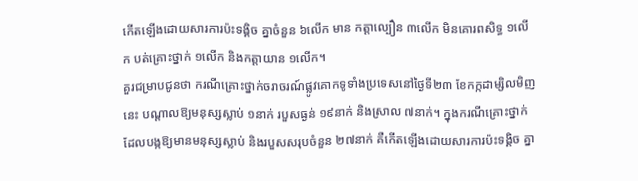កើតឡើងដោយសារការប៉ះទង្គិច គ្នាចំនួន ៦លើក មាន កត្តាល្បឿន ៣លើក មិនគោរពសិទ្ធ ១លើក បត់គ្រោះថ្នាក់ ១លើក និងកត្តាយាន ១លើក។
គួរជម្រាបជូនថា ករណីគ្រោះថ្នាក់ចរាចរណ៍ផ្លូវគោកទូទាំងប្រទេសនៅថ្ងៃទី២៣ ខែកក្កដាម្សិលមិញនេះ បណ្តាលឱ្យមនុស្សស្លាប់ ១នាក់ របួសធ្ងន់ ១៩នាក់ និងស្រាល ៧នាក់។ ក្នុងករណីគ្រោះថ្នាក់ដែលបង្កឱ្យមានមនុស្សស្លាប់ និងរបួសសរុបចំនួន ២៧នាក់ គឺកើតឡើងដោយសារការប៉ះទង្គិច គ្នា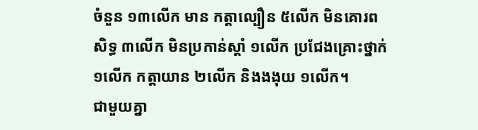ចំនួន ១៣លើក មាន កត្តាល្បឿន ៥លើក មិនគោរពសិទ្ធ ៣លើក មិនប្រកាន់ស្តាំ ១លើក ប្រជែងគ្រោះថ្នាក់ ១លើក កត្តាយាន ២លើក និងងងុយ ១លើក។
ជាមួយគ្នា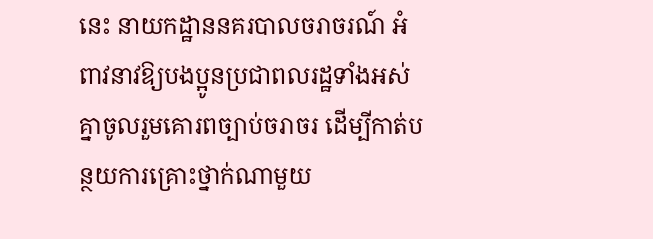នេះ នាយកដ្ឋាននគរបាលចរាចរណ៍ អំពាវនាវឱ្យបងប្អូនប្រជាពលរដ្ឋទាំងអស់គ្នាចូលរួមគោរពច្បាប់ចរាចរ ដេីម្បីកាត់បន្ថយការគ្រោះថ្នាក់ណាមួយ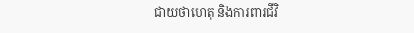ជាយថាហេតុ និងការពារជីវិ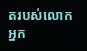តរបស់លោកអ្នក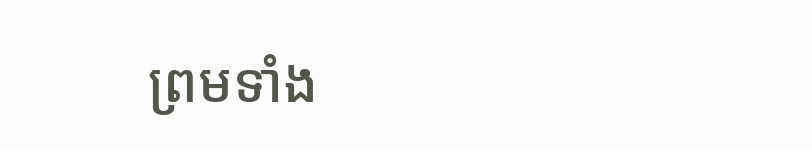ព្រមទាំង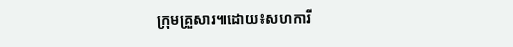ក្រុមគ្រួសារ៕ដោយ៖សហការី